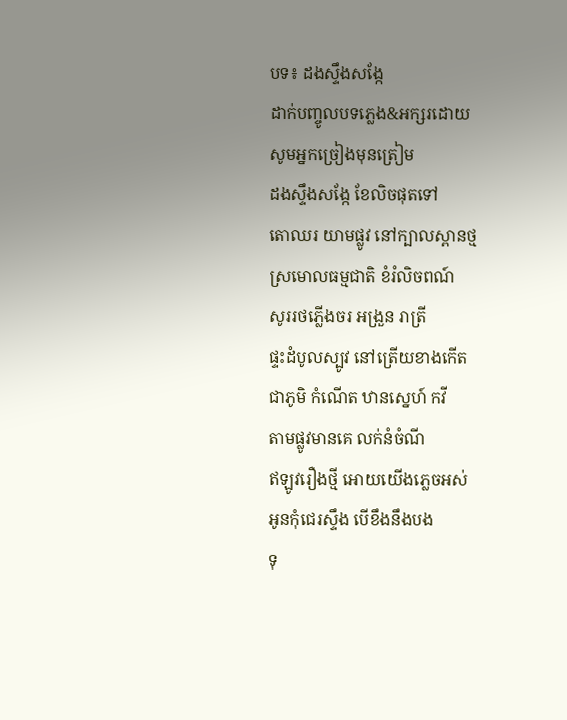បទ៖ ដងស្ទឹងសង្កែ
ដាក់បញ្ចូលបទភ្លេង&អក្សរដោយ
សូមអ្នកច្រៀងមុនត្រៀម
ដងស្ទឹងសង្កែ ខែលិចផុតទៅ
តោឈរ យាមផ្លូវ នៅក្បាលស្ពានថ្ម
ស្រមោលធម្មជាតិ ខំរំលិចពណ៍
សូររថភ្លើងចរ អង្រួន រាត្រី
ផ្ទះដំបូលស្បូវ នៅត្រើយខាងកើត
ជាភូមិ កំណើត ឋានស្នេហ៍ កវី
តាមផ្លូវមានគេ លក់នំចំណី
ឥឡូវរឿងថ្មី អោយយើងភ្លេចអស់
អូនកុំជេរស្ទឹង បើខឹងនឹងបង
ទុ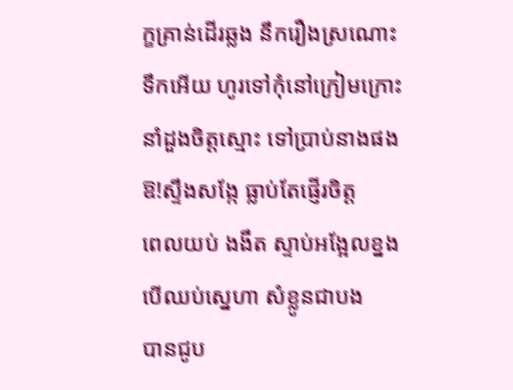ក្ខគ្រាន់ដើរឆ្លង នឹករឿងស្រណោះ
ទឹកអើយ ហូរទៅកុំនៅក្រៀមក្រោះ
នាំដួងចិត្តស្មោះ ទៅប្រាប់នាងផង
ឱ!ស្ទឹងសង្កែ ធ្លាប់តែផ្ញើរចិត្ត
ពេលយប់ ងងឹត ស្ទាប់អង្អែលខ្នង
បើឈប់ស្នេហា សំខ្លូនជាបង
បានជូប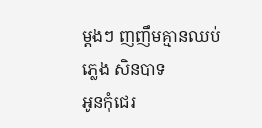ម្តងៗ ញញឹមគ្មានឈប់
ភ្លេង សិនបាទ
អូនកុំជេរ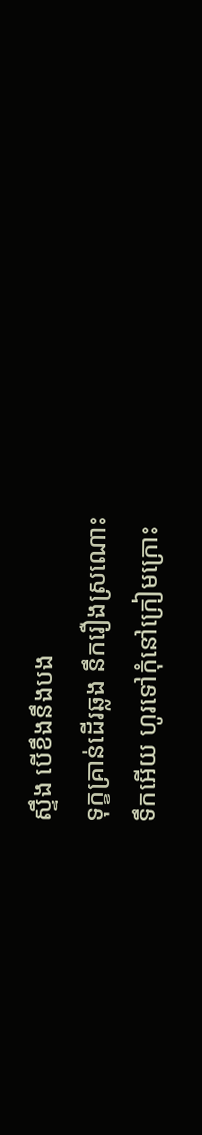ស្ទឹង បើខឹងនឹងបង
ទុក្ខគ្រាន់ដើរឆ្លង នឹករឿងស្រណោះ
ទឹកអើយ ហូរទៅកុំនៅក្រៀមក្រោះ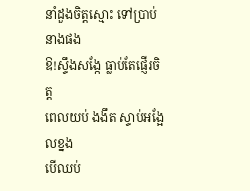នាំដួងចិត្តស្មោះ ទៅប្រាប់នាងផង
ឱ!ស្ទឹងសង្កែ ធ្លាប់តែផ្ញើរចិត្ត
ពេលយប់ ងងឹត ស្ទាប់អង្អែលខ្នង
បើឈប់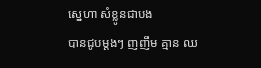ស្នេហា សំខ្លូនជាបង
បានជូបម្តងៗ ញញឹម គ្មាន ឈ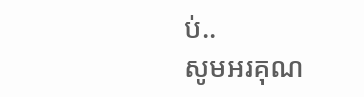ប់..
សូមអរគុណ